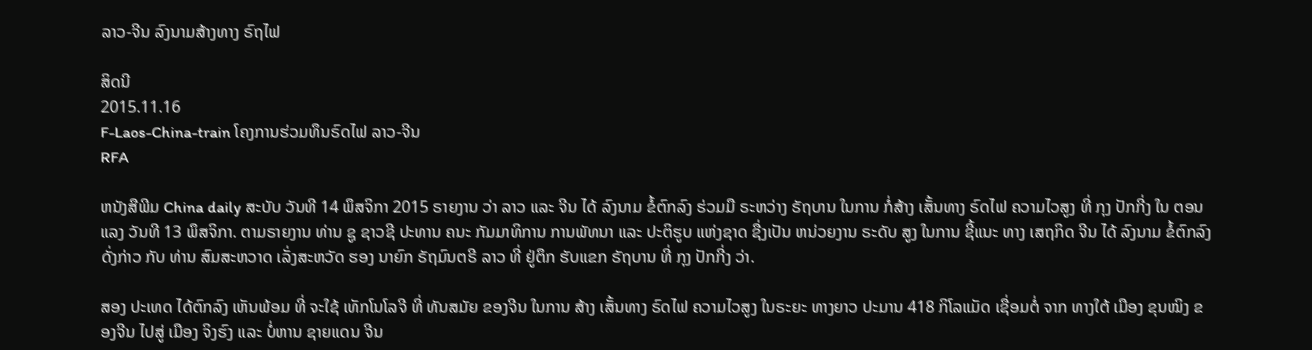ລາວ-ຈີນ ລົງນາມສ້າງທາງ ຣົຖໄຟ

ສິດນີ
2015.11.16
F-Laos-China-train ໂຄງການຮ່ວມທຶນຣົດໄຟ ລາວ-ຈີນ
RFA

ຫນັງສືພີມ China daily ສະບັບ ວັນທີ 14 ພຶສຈິກາ 2015 ຣາຍງານ ວ່າ ລາວ ແລະ ຈີນ ໄດ້ ລົງນາມ ຂໍ້ຕົກລົງ ຮ່ວມມື ຣະຫວ່າງ ຣັຖບານ ໃນການ ກໍ່ສ້າງ ເສັ້ນທາງ ຣົດໄຟ ຄວາມໄວສູງ ທີ່ ກຸງ ປັກກີ່ງ ໃນ ຕອນແລງ ວັນທີ 13 ພຶສຈິກາ. ຕາມຣາຍງານ ທ່ານ ຊູ ຊາວຊີ ປະທານ ຄນະ ກັມມາທິການ ການພັທນາ ແລະ ປະຕິຮູບ ແຫ່ງຊາດ ຊື່ງເປັນ ຫນ່ວຍງານ ຣະດັບ ສູງ ໃນການ ຊີ້ແນະ ທາງ ເສຖກິດ ຈີນ ໄດ້ ລົງນາມ ຂໍ້ຕົກລົງ ດັ່ງກ່າວ ກັບ ທ່ານ ສົມສະຫວາດ ເລັ່ງສະຫວັດ ຮອງ ນາຍົກ ຣັຖມົນຕຣີ ລາວ ທີ່ ຢູ່ຕຶກ ຮັບແຂກ ຣັຖບານ ທີ່ ກຸງ ປັກກີ່ງ ວ່າ.

ສອງ ປະເທດ ໄດ້ຕົກລົງ ເຫັນພ້ອມ ທີ່ ຈະໃຊ້ ເທັກໂນໂລຈີ ທີ່ ທັນສມັຍ ຂອງຈີນ ໃນການ ສ້າງ ເສັ້ນທາງ ຣົດໄຟ ຄວາມໄວສູງ ໃນຣະຍະ ທາງຍາວ ປະມານ 418 ກິໂລແມັດ ເຊື່ອມຕໍ່ ຈາກ ທາງໃຕ້ ເມືອງ ຂຸນໝິງ ຂອງຈີນ ໄປສູ່ ເມືອງ ຈິງຮົງ ແລະ ບໍ່ຫານ ຊາຍແດນ ຈີນ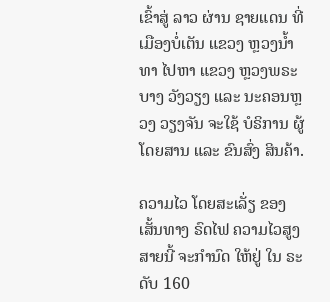ເຂົ້າສູ່ ລາວ ຜ່ານ ຊາຍແດນ ທີ່ ເມືອງບໍ່ເຕັນ ແຂວງ ຫຼວງນ້ຳທາ ໄປຫາ ແຂວງ ຫຼວງພຣະບາງ ວັງວຽງ ແລະ ນະຄອນຫຼວງ ວຽງຈັນ ຈະໃຊ້ ບໍຣິການ ຜູ້ໂດຍສານ ແລະ ຂົນສົ່ງ ສິນຄ້າ.

ຄວາມໄວ ໂດຍສະເລັ່ຽ ຂອງ ເສັ້ນທາງ ຣົດໄຟ ຄວາມໄວສູງ ສາຍນີ້ ຈະກຳນົດ ໃຫ້ຢູ່ ໃນ ຣະດັບ 160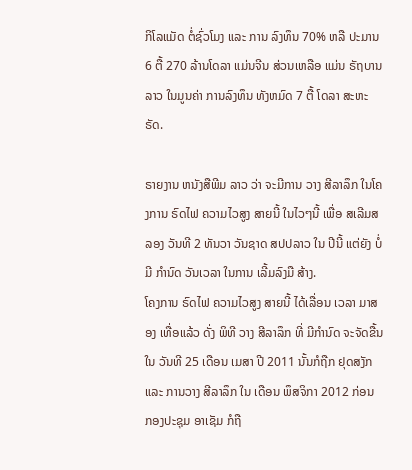ກິໂລແມັດ ຕໍ່ຊົ່ວໂມງ ແລະ ການ ລົງທຶນ 70% ຫລື ປະມານ 6 ຕື້ 270 ລ້ານໂດລາ ແມ່ນຈີນ ສ່ວນເຫລືອ ແມ່ນ ຣັຖບານ ລາວ ໃນມູນຄ່າ ການລົງທຶນ ທັງຫມົດ 7 ຕື້ ໂດລາ ສະຫະຣັດ.

ຣາຍງານ ຫນັງສືພີມ ລາວ ວ່າ ຈະມີການ ວາງ ສີລາລຶກ ໃນໂຄງການ ຣົດໄຟ ຄວາມໄວສູງ ສາຍນີ້ ໃນໄວໆນີ້ ເພື່ອ ສເລີມສລອງ ວັນທີ 2 ທັນວາ ວັນຊາດ ສປປລາວ ໃນ ປີນີ້ ແຕ່ຍັງ ບໍ່ມີ ກຳນົດ ວັນເວລາ ໃນການ ເລີ້ມລົງມື ສ້າງ.
ໂຄງການ ຣົດໄຟ ຄວາມໄວສູງ ສາຍນີ້ ໄດ້ເລື່ອນ ເວລາ ມາສອງ ເທື່ອແລ້ວ ດັ່ງ ພິທີ ວາງ ສີລາລຶກ ທີ່ ມີກຳນົດ ຈະຈັດຂື້ນ ໃນ ວັນທີ 25 ເດືອນ ເມສາ ປີ 2011 ນັ້ນກໍຖືກ ຢຸດສງັກ ແລະ ການວາງ ສີລາລຶກ ໃນ ເດືອນ ພຶສຈິກາ 2012 ກ່ອນ ກອງປະຊຸມ ອາເຊັມ ກໍຖື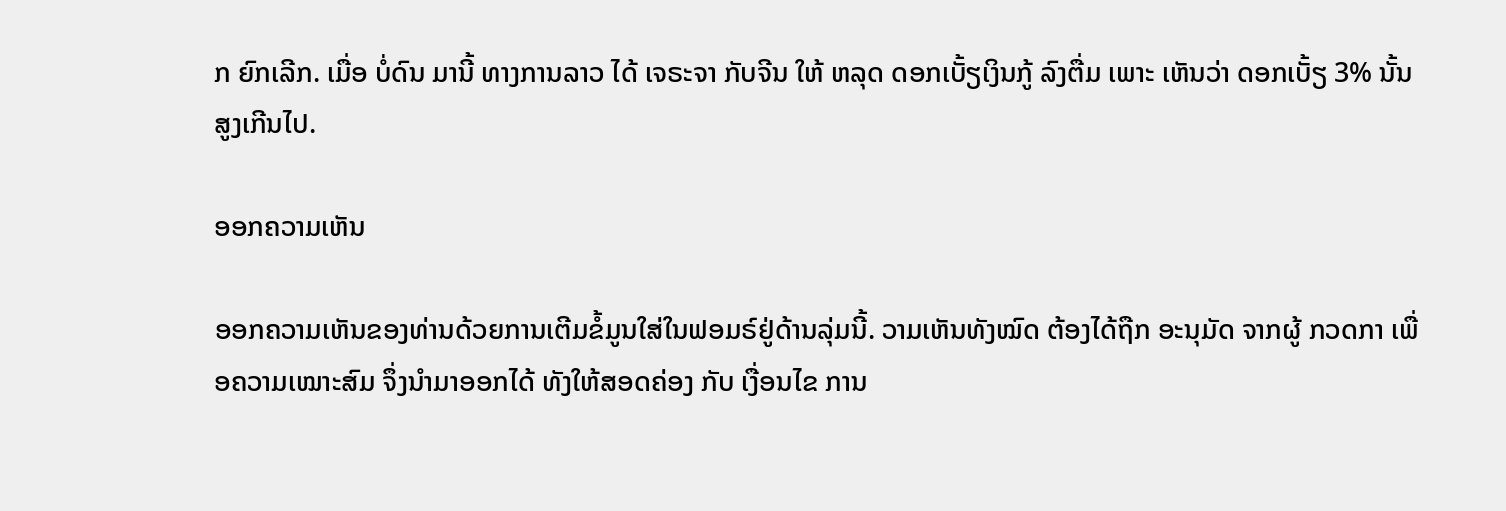ກ ຍົກເລີກ. ເມື່ອ ບໍ່ດົນ ມານີ້ ທາງການລາວ ໄດ້ ເຈຣະຈາ ກັບຈີນ ໃຫ້ ຫລຸດ ດອກເບັ້ຽເງິນກູ້ ລົງຕື່ມ ເພາະ ເຫັນວ່າ ດອກເບັ້ຽ 3% ນັ້ນ ສູງເກີນໄປ.

ອອກຄວາມເຫັນ

ອອກຄວາມເຫັນຂອງທ່ານດ້ວຍການເຕີມຂໍ້ມູນໃສ່ໃນຟອມຣ໌ຢູ່ດ້ານລຸ່ມນີ້. ວາມເຫັນທັງໝົດ ຕ້ອງໄດ້ຖືກ ອະນຸມັດ ຈາກຜູ້ ກວດກາ ເພື່ອຄວາມເໝາະສົມ ຈຶ່ງນໍາມາອອກໄດ້ ທັງໃຫ້ສອດຄ່ອງ ກັບ ເງື່ອນໄຂ ການ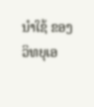ນຳໃຊ້ ຂອງ ວິທຍຸເອ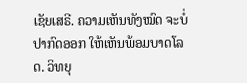ເຊັຍເສຣີ. ຄວາມເຫັນທັງໝົດ ຈະບໍ່ປາກົດອອກ ໃຫ້ເຫັນພ້ອມບາດໂລດ. ວິທຍຸ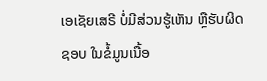ເອເຊັຍເສຣີ ບໍ່ມີສ່ວນຮູ້ເຫັນ ຫຼືຮັບຜິດຊອບ ໃນຂໍ້ມູນເນື້ອ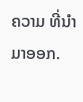ຄວາມ ທີ່ນໍາມາອອກ.